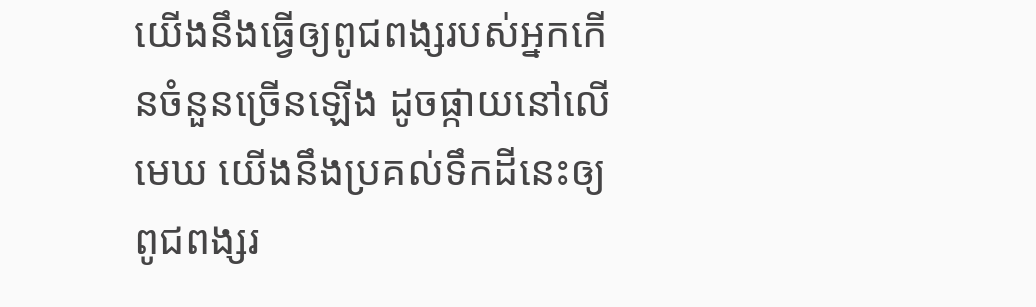យើងនឹងធ្វើឲ្យពូជពង្សរបស់អ្នកកើនចំនួនច្រើនឡើង ដូចផ្កាយនៅលើមេឃ យើងនឹងប្រគល់ទឹកដីនេះឲ្យពូជពង្សរ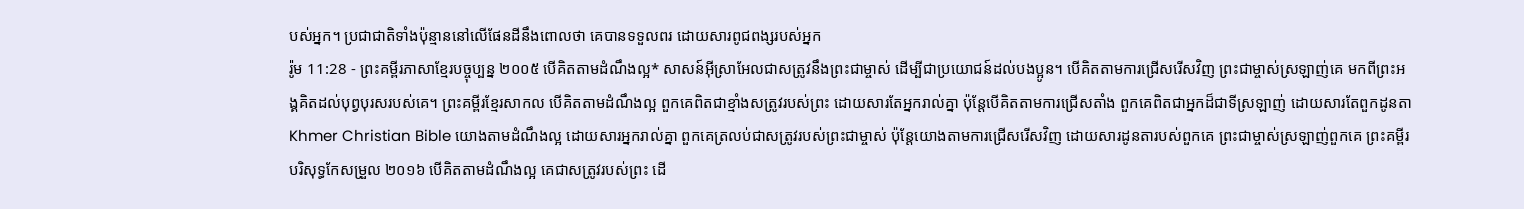បស់អ្នក។ ប្រជាជាតិទាំងប៉ុន្មាននៅលើផែនដីនឹងពោលថា គេបានទទួលពរ ដោយសារពូជពង្សរបស់អ្នក
រ៉ូម 11:28 - ព្រះគម្ពីរភាសាខ្មែរបច្ចុប្បន្ន ២០០៥ បើគិតតាមដំណឹងល្អ* សាសន៍អ៊ីស្រាអែលជាសត្រូវនឹងព្រះជាម្ចាស់ ដើម្បីជាប្រយោជន៍ដល់បងប្អូន។ បើគិតតាមការជ្រើសរើសវិញ ព្រះជាម្ចាស់ស្រឡាញ់គេ មកពីព្រះអង្គគិតដល់បុព្វបុរសរបស់គេ។ ព្រះគម្ពីរខ្មែរសាកល បើគិតតាមដំណឹងល្អ ពួកគេពិតជាខ្មាំងសត្រូវរបស់ព្រះ ដោយសារតែអ្នករាល់គ្នា ប៉ុន្តែបើគិតតាមការជ្រើសតាំង ពួកគេពិតជាអ្នកដ៏ជាទីស្រឡាញ់ ដោយសារតែពួកដូនតា Khmer Christian Bible យោងតាមដំណឹងល្អ ដោយសារអ្នករាល់គ្នា ពួកគេត្រលប់ជាសត្រូវរបស់ព្រះជាម្ចាស់ ប៉ុន្ដែយោងតាមការជ្រើសរើសវិញ ដោយសារដូនតារបស់ពួកគេ ព្រះជាម្ចាស់ស្រឡាញ់ពួកគេ ព្រះគម្ពីរបរិសុទ្ធកែសម្រួល ២០១៦ បើគិតតាមដំណឹងល្អ គេជាសត្រូវរបស់ព្រះ ដើ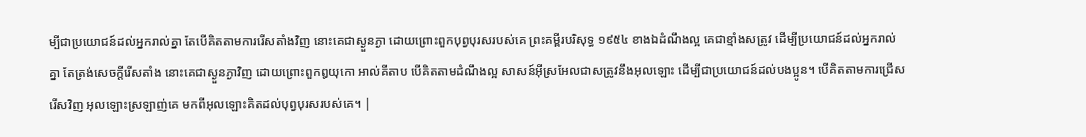ម្បីជាប្រយោជន៍ដល់អ្នករាល់គ្នា តែបើគិតតាមការរើសតាំងវិញ នោះគេជាស្ងួនភ្ងា ដោយព្រោះពួកបុព្វបុរសរបស់គេ ព្រះគម្ពីរបរិសុទ្ធ ១៩៥៤ ខាងឯដំណឹងល្អ គេជាខ្មាំងសត្រូវ ដើម្បីប្រយោជន៍ដល់អ្នករាល់គ្នា តែត្រង់សេចក្ដីរើសតាំង នោះគេជាស្ងួនភ្ងាវិញ ដោយព្រោះពួកឰយុកោ អាល់គីតាប បើគិតតាមដំណឹងល្អ សាសន៍អ៊ីស្រអែលជាសត្រូវនឹងអុលឡោះ ដើម្បីជាប្រយោជន៍ដល់បងប្អូន។ បើគិតតាមការជ្រើសរើសវិញ អុលឡោះស្រឡាញ់គេ មកពីអុលឡោះគិតដល់បុព្វបុរសរបស់គេ។ |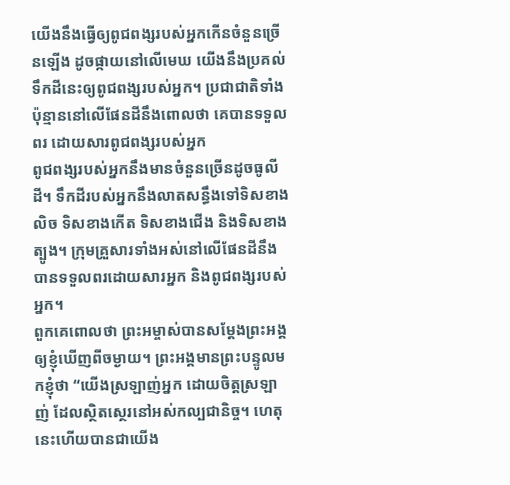យើងនឹងធ្វើឲ្យពូជពង្សរបស់អ្នកកើនចំនួនច្រើនឡើង ដូចផ្កាយនៅលើមេឃ យើងនឹងប្រគល់ទឹកដីនេះឲ្យពូជពង្សរបស់អ្នក។ ប្រជាជាតិទាំងប៉ុន្មាននៅលើផែនដីនឹងពោលថា គេបានទទួលពរ ដោយសារពូជពង្សរបស់អ្នក
ពូជពង្សរបស់អ្នកនឹងមានចំនួនច្រើនដូចធូលីដី។ ទឹកដីរបស់អ្នកនឹងលាតសន្ធឹងទៅទិសខាងលិច ទិសខាងកើត ទិសខាងជើង និងទិសខាងត្បូង។ ក្រុមគ្រួសារទាំងអស់នៅលើផែនដីនឹងបានទទួលពរដោយសារអ្នក និងពូជពង្សរបស់អ្នក។
ពួកគេពោលថា ព្រះអម្ចាស់បានសម្តែងព្រះអង្គ ឲ្យខ្ញុំឃើញពីចម្ងាយ។ ព្រះអង្គមានព្រះបន្ទូលមកខ្ញុំថា “យើងស្រឡាញ់អ្នក ដោយចិត្តស្រឡាញ់ ដែលស្ថិតស្ថេរនៅអស់កល្បជានិច្ច។ ហេតុនេះហើយបានជាយើង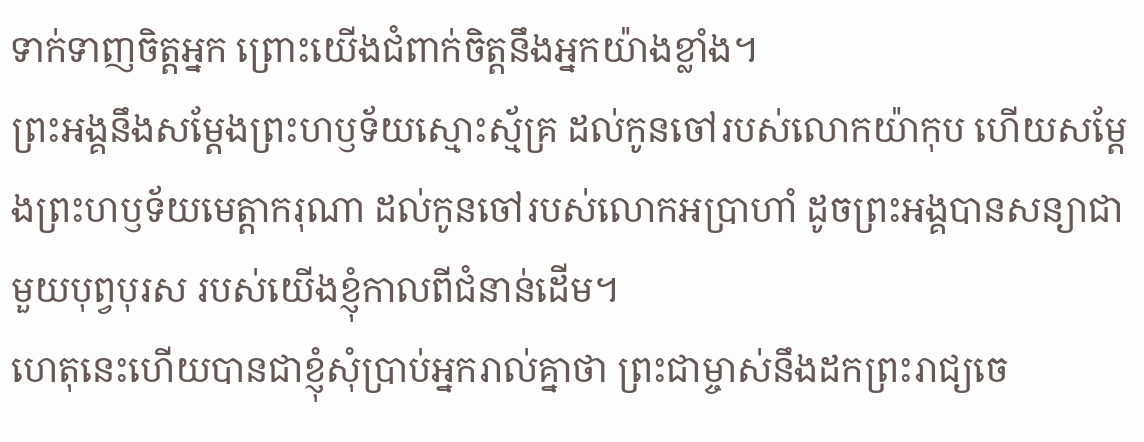ទាក់ទាញចិត្តអ្នក ព្រោះយើងជំពាក់ចិត្តនឹងអ្នកយ៉ាងខ្លាំង។
ព្រះអង្គនឹងសម្តែងព្រះហឫទ័យស្មោះស្ម័គ្រ ដល់កូនចៅរបស់លោកយ៉ាកុប ហើយសម្តែងព្រះហឫទ័យមេត្តាករុណា ដល់កូនចៅរបស់លោកអប្រាហាំ ដូចព្រះអង្គបានសន្យាជាមួយបុព្វបុរស របស់យើងខ្ញុំកាលពីជំនាន់ដើម។
ហេតុនេះហើយបានជាខ្ញុំសុំប្រាប់អ្នករាល់គ្នាថា ព្រះជាម្ចាស់នឹងដកព្រះរាជ្យចេ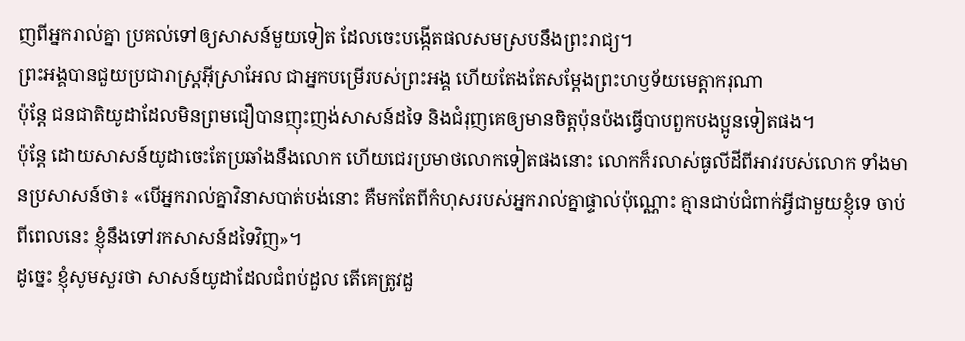ញពីអ្នករាល់គ្នា ប្រគល់ទៅឲ្យសាសន៍មួយទៀត ដែលចេះបង្កើតផលសមស្របនឹងព្រះរាជ្យ។
ព្រះអង្គបានជួយប្រជារាស្ត្រអ៊ីស្រាអែល ជាអ្នកបម្រើរបស់ព្រះអង្គ ហើយតែងតែសម្តែងព្រះហឫទ័យមេត្តាករុណា
ប៉ុន្តែ ជនជាតិយូដាដែលមិនព្រមជឿបានញុះញង់សាសន៍ដទៃ និងជំរុញគេឲ្យមានចិត្តប៉ុនប៉ងធ្វើបាបពួកបងប្អូនទៀតផង។
ប៉ុន្តែ ដោយសាសន៍យូដាចេះតែប្រឆាំងនឹងលោក ហើយជេរប្រមាថលោកទៀតផងនោះ លោកក៏រលាស់ធូលីដីពីអាវរបស់លោក ទាំងមានប្រសាសន៍ថា៖ «បើអ្នករាល់គ្នាវិនាសបាត់បង់នោះ គឺមកតែពីកំហុសរបស់អ្នករាល់គ្នាផ្ទាល់ប៉ុណ្ណោះ គ្មានជាប់ជំពាក់អ្វីជាមួយខ្ញុំទេ ចាប់ពីពេលនេះ ខ្ញុំនឹងទៅរកសាសន៍ដទៃវិញ»។
ដូច្នេះ ខ្ញុំសូមសួរថា សាសន៍យូដាដែលជំពប់ដួល តើគេត្រូវដួ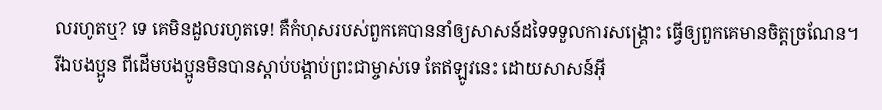លរហូតឬ? ទេ គេមិនដួលរហូតទេ! គឺកំហុសរបស់ពួកគេបាននាំឲ្យសាសន៍ដទៃទទួលការសង្គ្រោះ ធ្វើឲ្យពួកគេមានចិត្តច្រណែន។
រីឯបងប្អូន ពីដើមបងប្អូនមិនបានស្ដាប់បង្គាប់ព្រះជាម្ចាស់ទេ តែឥឡូវនេះ ដោយសាសន៍អ៊ី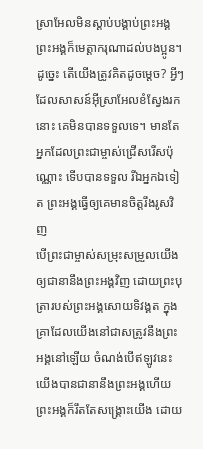ស្រាអែលមិនស្ដាប់បង្គាប់ព្រះអង្គ ព្រះអង្គក៏មេត្តាករុណាដល់បងប្អូន។
ដូច្នេះ តើយើងត្រូវគិតដូចម្ដេច? អ្វីៗដែលសាសន៍អ៊ីស្រាអែលខំស្វែងរកនោះ គេមិនបានទទួលទេ។ មានតែអ្នកដែលព្រះជាម្ចាស់ជ្រើសរើសប៉ុណ្ណោះ ទើបបានទទួល រីឯអ្នកឯទៀត ព្រះអង្គធ្វើឲ្យគេមានចិត្តរឹងរូសវិញ
បើព្រះជាម្ចាស់សម្រុះសម្រួលយើងឲ្យជានានឹងព្រះអង្គវិញ ដោយព្រះបុត្រារបស់ព្រះអង្គសោយទិវង្គត ក្នុងគ្រាដែលយើងនៅជាសត្រូវនឹងព្រះអង្គនៅឡើយ ចំណង់បើឥឡូវនេះ យើងបានជានានឹងព្រះអង្គហើយ ព្រះអង្គក៏រឹតតែសង្គ្រោះយើង ដោយ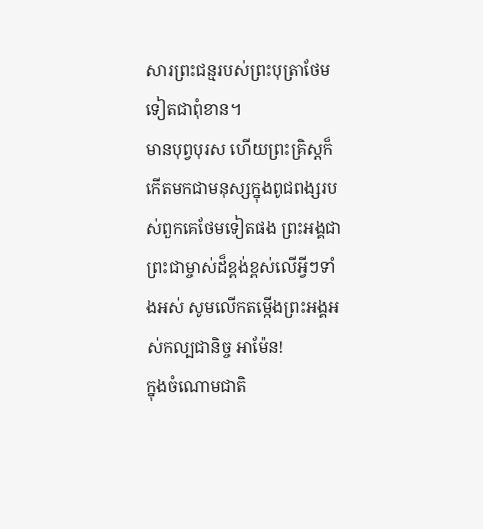សារព្រះជន្មរបស់ព្រះបុត្រាថែមទៀតជាពុំខាន។
មានបុព្វបុរស ហើយព្រះគ្រិស្តក៏កើតមកជាមនុស្សក្នុងពូជពង្សរបស់ពួកគេថែមទៀតផង ព្រះអង្គជាព្រះជាម្ចាស់ដ៏ខ្ពង់ខ្ពស់លើអ្វីៗទាំងអស់ សូមលើកតម្កើងព្រះអង្គអស់កល្បជានិច្ច អាម៉ែន!
ក្នុងចំណោមជាតិ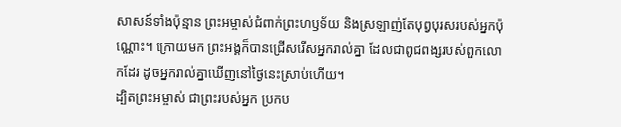សាសន៍ទាំងប៉ុន្មាន ព្រះអម្ចាស់ជំពាក់ព្រះហឫទ័យ និងស្រឡាញ់តែបុព្វបុរសរបស់អ្នកប៉ុណ្ណោះ។ ក្រោយមក ព្រះអង្គក៏បានជ្រើសរើសអ្នករាល់គ្នា ដែលជាពូជពង្សរបស់ពួកលោកដែរ ដូចអ្នករាល់គ្នាឃើញនៅថ្ងៃនេះស្រាប់ហើយ។
ដ្បិតព្រះអម្ចាស់ ជាព្រះរបស់អ្នក ប្រកប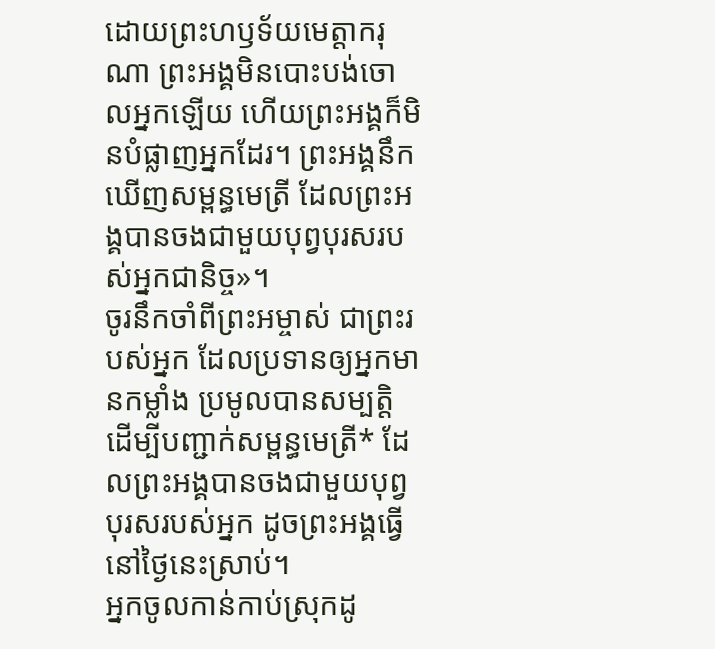ដោយព្រះហឫទ័យមេត្តាករុណា ព្រះអង្គមិនបោះបង់ចោលអ្នកឡើយ ហើយព្រះអង្គក៏មិនបំផ្លាញអ្នកដែរ។ ព្រះអង្គនឹកឃើញសម្ពន្ធមេត្រី ដែលព្រះអង្គបានចងជាមួយបុព្វបុរសរបស់អ្នកជានិច្ច»។
ចូរនឹកចាំពីព្រះអម្ចាស់ ជាព្រះរបស់អ្នក ដែលប្រទានឲ្យអ្នកមានកម្លាំង ប្រមូលបានសម្បត្តិ ដើម្បីបញ្ជាក់សម្ពន្ធមេត្រី* ដែលព្រះអង្គបានចងជាមួយបុព្វបុរសរបស់អ្នក ដូចព្រះអង្គធ្វើនៅថ្ងៃនេះស្រាប់។
អ្នកចូលកាន់កាប់ស្រុកដូ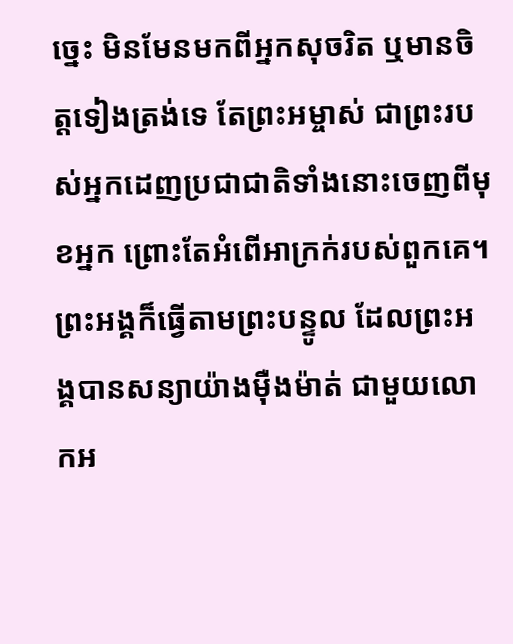ច្នេះ មិនមែនមកពីអ្នកសុចរិត ឬមានចិត្តទៀងត្រង់ទេ តែព្រះអម្ចាស់ ជាព្រះរបស់អ្នកដេញប្រជាជាតិទាំងនោះចេញពីមុខអ្នក ព្រោះតែអំពើអាក្រក់របស់ពួកគេ។ ព្រះអង្គក៏ធ្វើតាមព្រះបន្ទូល ដែលព្រះអង្គបានសន្យាយ៉ាងម៉ឺងម៉ាត់ ជាមួយលោកអ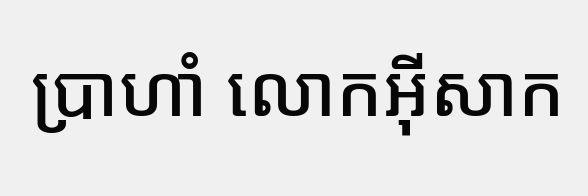ប្រាហាំ លោកអ៊ីសាក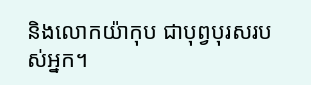និងលោកយ៉ាកុប ជាបុព្វបុរសរបស់អ្នក។